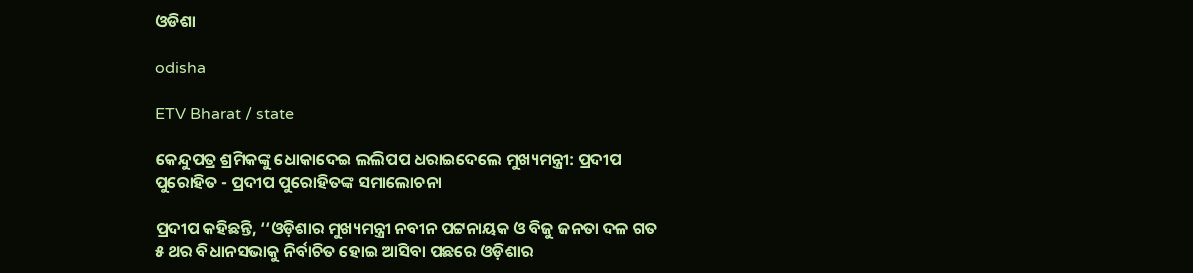ଓଡିଶା

odisha

ETV Bharat / state

କେନ୍ଦୁପତ୍ର ଶ୍ରମିକଙ୍କୁ ଧୋକାଦେଇ ଲଲିପପ ଧରାଇଦେଲେ ମୁଖ୍ୟମନ୍ତ୍ରୀ: ପ୍ରଦୀପ ପୁରୋହିତ - ପ୍ରଦୀପ ପୁରୋହିତଙ୍କ ସମାଲୋଚନା

ପ୍ରଦୀପ କହିଛନ୍ତି, ‘‘ଓଡ଼ିଶାର ମୁଖ୍ୟମନ୍ତ୍ରୀ ନବୀନ ପଟ୍ଟନାୟକ ଓ ବିଜୁ ଜନତା ଦଳ ଗତ ୫ ଥର ବିଧାନସଭାକୁ ନିର୍ବାଚିତ ହୋଇ ଆସିବା ପଛରେ ଓଡ଼ିଶାର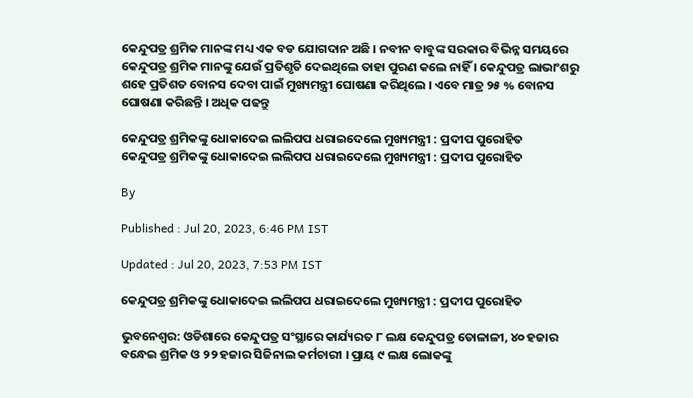କେନ୍ଦୁପତ୍ର ଶ୍ରମିକ ମାନଙ୍କ ମଧ୍ୟ ଏକ ବଡ ଯୋଗଦାନ ଅଛି । ନବୀନ ବାବୁଙ୍କ ସରକାର ବିଭିନ୍ନ ସମୟରେ କେନ୍ଦୁପତ୍ର ଶ୍ରମିକ ମାନଙ୍କୁ ଯେଉଁ ପ୍ରତିଶୃତି ଦେଇଥିଲେ ତାହା ପୁରଣ କଲେ ନାହିଁ । କେନ୍ଦୁପତ୍ର ଲାଭାଂଶରୁ ଶହେ ପ୍ରତିଶତ ବୋନସ ଦେବା ପାଇଁ ମୁଖ୍ୟମନ୍ତ୍ରୀ ଘୋଷଣା କରିଥିଲେ । ଏବେ ମାତ୍ର ୨୫ % ବୋନସ ଘୋଷଣା କରିଛନ୍ତି । ଅଧିକ ପଢନ୍ତୁ

କେନ୍ଦୁପତ୍ର ଶ୍ରମିକଙ୍କୁ ଧୋକାଦେଇ ଲଲିପପ ଧରାଇଦେଲେ ମୁଖ୍ୟମନ୍ତ୍ରୀ : ପ୍ରଦୀପ ପୁରୋହିତ
କେନ୍ଦୁପତ୍ର ଶ୍ରମିକଙ୍କୁ ଧୋକାଦେଇ ଲଲିପପ ଧରାଇଦେଲେ ମୁଖ୍ୟମନ୍ତ୍ରୀ : ପ୍ରଦୀପ ପୁରୋହିତ

By

Published : Jul 20, 2023, 6:46 PM IST

Updated : Jul 20, 2023, 7:53 PM IST

କେନ୍ଦୁପତ୍ର ଶ୍ରମିକଙ୍କୁ ଧୋକାଦେଇ ଲଲିପପ ଧରାଇଦେଲେ ମୁଖ୍ୟମନ୍ତ୍ରୀ : ପ୍ରଦୀପ ପୁରୋହିତ

ଭୁବନେଶ୍ବର: ଓଡିଶାରେ କେନ୍ଦୁପତ୍ର ସଂସ୍ଥାରେ କାର୍ଯ୍ୟରତ ୮ ଲକ୍ଷ କେନ୍ଦୁପତ୍ର ତୋଳାଳୀ, ୪୦ ହଜାର ବନ୍ଧେଇ ଶ୍ରମିକ ଓ ୨୨ ହଜାର ସିଜିନାଲ କର୍ମଚାରୀ । ପ୍ରାୟ ୯ ଲକ୍ଷ ଲୋକଙ୍କୁ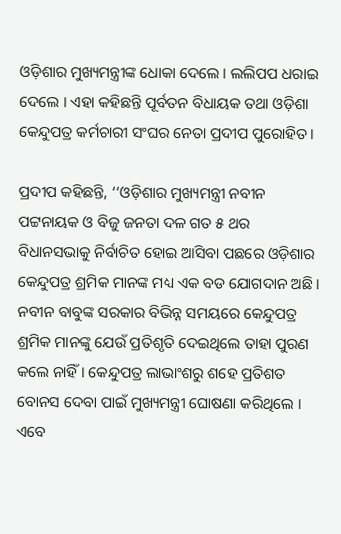ଓଡ଼ିଶାର ମୁଖ୍ୟମନ୍ତ୍ରୀଙ୍କ ଧୋକା ଦେଲେ । ଲଲିପପ ଧରାଇ ଦେଲେ । ଏହା କହିଛନ୍ତି ପୂର୍ବତନ ବିଧାୟକ ତଥା ଓଡ଼ିଶା କେନ୍ଦୁପତ୍ର କର୍ମଚାରୀ ସଂଘର ନେତା ପ୍ରଦୀପ ପୁରୋହିତ ।

ପ୍ରଦୀପ କହିଛନ୍ତି, ‘‘ଓଡ଼ିଶାର ମୁଖ୍ୟମନ୍ତ୍ରୀ ନବୀନ ପଟ୍ଟନାୟକ ଓ ବିଜୁ ଜନତା ଦଳ ଗତ ୫ ଥର ବିଧାନସଭାକୁ ନିର୍ବାଚିତ ହୋଇ ଆସିବା ପଛରେ ଓଡ଼ିଶାର କେନ୍ଦୁପତ୍ର ଶ୍ରମିକ ମାନଙ୍କ ମଧ୍ୟ ଏକ ବଡ ଯୋଗଦାନ ଅଛି । ନବୀନ ବାବୁଙ୍କ ସରକାର ବିଭିନ୍ନ ସମୟରେ କେନ୍ଦୁପତ୍ର ଶ୍ରମିକ ମାନଙ୍କୁ ଯେଉଁ ପ୍ରତିଶୃତି ଦେଇଥିଲେ ତାହା ପୁରଣ କଲେ ନାହିଁ । କେନ୍ଦୁପତ୍ର ଲାଭାଂଶରୁ ଶହେ ପ୍ରତିଶତ ବୋନସ ଦେବା ପାଇଁ ମୁଖ୍ୟମନ୍ତ୍ରୀ ଘୋଷଣା କରିଥିଲେ । ଏବେ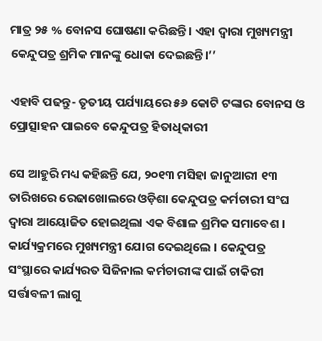ମାତ୍ର ୨୫ % ବୋନସ ଘୋଷଣା କରିଛନ୍ତି । ଏହା ଦ୍ବାରା ମୁଖ୍ୟମନ୍ତ୍ରୀ କେନ୍ଦୁପତ୍ର ଶ୍ରମିକ ମାନଙ୍କୁ ଧୋକା ଦେଇଛନ୍ତି।’’

ଏହାବି ପଢନ୍ତୁ- ତୃତୀୟ ପର୍ଯ୍ୟାୟରେ ୫୬ କୋଟି ଟଙ୍କାର ବୋନସ ଓ ପ୍ରୋତ୍ସାହନ ପାଇବେ କେନ୍ଦୁପତ୍ର ହିତାଧିକାରୀ

ସେ ଆହୁରି ମଧ୍ୟ କହିଛନ୍ତି ଯେ, ୨୦୧୩ ମସିହା ଜାନୁଆରୀ ୧୩ ତାରିଖରେ ରେଢାଖୋଲରେ ଓଡ଼ିଶା କେନ୍ଦୁପତ୍ର କର୍ମଚାରୀ ସଂଘ ଦ୍ବାରା ଆୟୋଜିତ ହୋଇଥିଲା ଏକ ବିଶାଳ ଶ୍ରମିକ ସମାବେଶ । କାର୍ଯ୍ୟକ୍ରମରେ ମୁଖ୍ୟମନ୍ତ୍ରୀ ଯୋଗ ଦେଇଥିଲେ । କେନ୍ଦୁପତ୍ର ସଂସ୍ଥାରେ କାର୍ଯ୍ୟରତ ସିଜିନାଲ କର୍ମଚାରୀଙ୍କ ପାଇଁ ଚାକିରୀ ସର୍ତ୍ତାବଳୀ ଲାଗୁ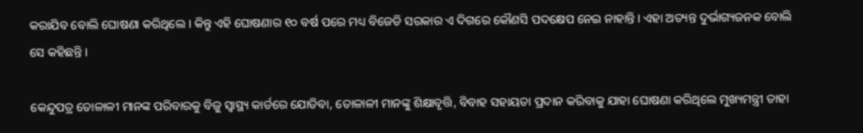କରାଯିବ ବୋଲି ଘୋଷଣା କରିଥିଲେ । କିନ୍ତୁ ଏହି ଘୋଷଣାର ୧୦ ବର୍ଷ ପରେ ମଧ୍ୟ ବିଜେଡି ସରକାର ଏ ଦିଗରେ କୌଣସି ପଦକ୍ଷେପ ନେଇ ନାହାନ୍ତି । ଏହା ଅତ୍ୟନ୍ତ ଦୁର୍ଭାଗ୍ୟଜନକ ବୋଲି ସେ କହିଛନ୍ତି ।

କେନ୍ଦୁପତ୍ର ତୋଳାଳୀ ମାନଙ୍କ ପରିବାରକୁ ବିଜୁ ସ୍ବାସ୍ଥ୍ୟ କାର୍ଡରେ ଯୋଡିବା, ତୋଳାଳୀ ମାନଙ୍କୁ ଶିକ୍ଷାବୃତ୍ତି, ବିବାହ ସହାୟତା ପ୍ରଦାନ କରିବାକୁ ଯାହା ଘୋଷଣା କରିଥିଲେ ମୁଖ୍ୟମନ୍ତ୍ରୀ ତାହା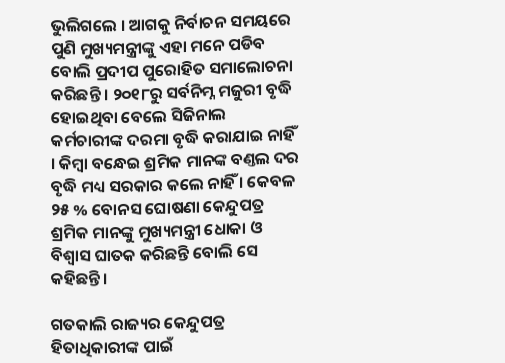ଭୁଲିଗଲେ । ଆଗକୁ ନିର୍ବାଚନ ସମୟରେ ପୁଣି ମୁଖ୍ୟମନ୍ତ୍ରୀଙ୍କୁ ଏହା ମନେ ପଡିବ ବୋଲି ପ୍ରଦୀପ ପୁରୋହିତ ସମାଲୋଚନା କରିଛନ୍ତି । ୨୦୧୮ରୁ ସର୍ବନିମ୍ନ ମଜୁରୀ ବୃଦ୍ଧି ହୋଇଥିବା ବେଲେ ସିଜିନାଲ କର୍ମଚାରୀଙ୍କ ଦରମା ବୃଦ୍ଧି କରାଯାଇ ନାହିଁ । କିମ୍ବା ବନ୍ଧେଇ ଶ୍ରମିକ ମାନଙ୍କ ବଣ୍ତଲ ଦର ବୃଦ୍ଧି ମଧ୍ୟ ସରକାର କଲେ ନାହିଁ । କେବଳ ୨୫ % ବୋନସ ଘୋଷଣା କେନ୍ଦୁପତ୍ର ଶ୍ରମିକ ମାନଙ୍କୁ ମୁଖ୍ୟମନ୍ତ୍ରୀ ଧୋକା ଓ ବିଶ୍ବାସ ଘାତକ କରିଛନ୍ତି ବୋଲି ସେ କହିଛନ୍ତି ।

ଗତକାଲି ରାଜ୍ୟର କେନ୍ଦୁପତ୍ର ହିତାଧିକାରୀଙ୍କ ପାଇଁ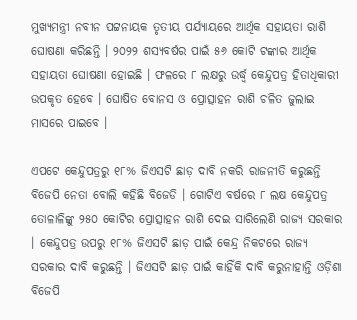ମୁଖ୍ୟମନ୍ତ୍ରୀ ନବୀନ ପଟ୍ଟନାୟକ ତୃତୀୟ ପର୍ଯ୍ୟାୟରେ ଆର୍ଥିକ ସହାୟତା ରାଶି ଘୋଷଣା କରିଛନ୍ତି । ୨୦୨୨ ଶସ୍ୟବର୍ଷର ପାଇଁ ୫୬ କୋଟି ଟଙ୍କାର ଆର୍ଥିକ ସହାୟତା ଘୋଷଣା ହୋଇଛି । ଫଳରେ ୮ ଲକ୍ଷରୁ ଉର୍ଦ୍ଧ୍ବ କେନ୍ଦୁପତ୍ର ହିତାଧିକାରୀ ଉପକୃତ ହେବେ । ଘୋଷିତ ବୋନସ ଓ ପ୍ରୋତ୍ସାହନ ରାଶି ଚଳିତ ଜୁଲାଇ ମାସରେ ପାଇବେ ।

ଏପଟେ କେନ୍ଦୁପତ୍ରରୁ ୧୮% ଜିଏସଟି ଛାଡ଼ ଦାବି ନକରି ରାଜନୀତି କରୁଛନ୍ତି ବିଜେପି ନେତା ବୋଲି କହିଛି ବିଜେଡି । ଗୋଟିଏ ବର୍ଷରେ ୮ ଲକ୍ଷ କେନ୍ଦୁପତ୍ର ତୋଳାଳିଙ୍କୁ ୨୫୦ କୋଟିର ପ୍ରୋତ୍ସାହନ ରାଶି ଦେଇ ସାରିଲେଣି ରାଜ୍ୟ ସରକାର । କେନ୍ଦୁପତ୍ର ଉପରୁ ୧୮% ଜିଏସଟି ଛାଡ଼ ପାଇଁ କେନ୍ଦ୍ର ନିକଟରେ ରାଜ୍ୟ ସରକାର ଦାବି କରୁଛନ୍ତି । ଜିଏସଟି ଛାଡ଼ ପାଇଁ କାହିଁକି ଦାବି କରୁନାହାନ୍ତି ଓଡ଼ିଶା ବିଜେପି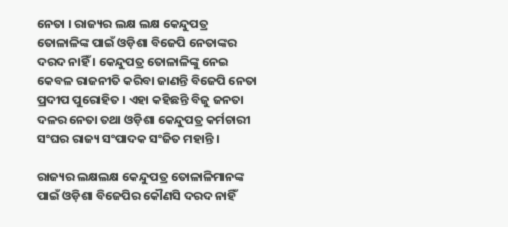ନେତା । ରାଜ୍ୟର ଲକ୍ଷ ଲକ୍ଷ କେନ୍ଦୁପତ୍ର ତୋଳାଳିଙ୍କ ପାଇଁ ଓଡ଼ିଶା ବିଜେପି ନେତାଙ୍କର ଦରଦ ନାହିଁ । କେନ୍ଦୁପତ୍ର ତୋଳାଳିଙ୍କୁ ନେଇ କେବଳ ରାଜନୀତି କରିବା ଜାଣନ୍ତି ବିଜେପି ନେତା ପ୍ରଦୀପ ପୁରୋହିତ । ଏହା କହିଛନ୍ତି ବିଜୁ ଜନତା ଦଳର ନେତା ତଥା ଓଡ଼ିଶା କେନ୍ଦୁପତ୍ର କର୍ମଚାରୀ ସଂଘର ରାଜ୍ୟ ସଂପାଦକ ସଂଜିତ ମହାନ୍ତି ।

ରାଜ୍ୟର ଲକ୍ଷଲକ୍ଷ କେନ୍ଦୁପତ୍ର ତୋଳାଳିମାନଙ୍କ ପାଇଁ ଓଡ଼ିଶା ବିଜେପିର କୌଣସି ଦରଦ ନାହିଁ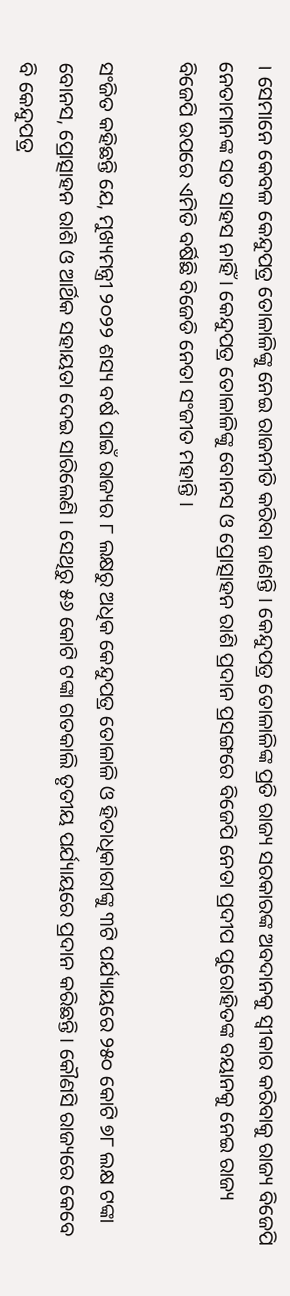। ସେମାନେ କେବଳ କେନ୍ଦୁପତ୍ର ତୋଳାଳିଙ୍କୁ ନେଇ ରାଜନୀତି କରିବା ଜାଣନ୍ତି । କେନ୍ଦୁପତ୍ର ତୋଳାଳିଙ୍କ ପ୍ରତି ରାଜ୍ୟ ସରକାରଙ୍କ ଅବଦାନକୁ ସ୍ବୀକାର କରିବାକୁ ରାଜ୍ୟ ବିଜେପି ନେତାମାନଙ୍କ ସତ ସାହସ ନାହିଁ । କେନ୍ଦୁପତ୍ର ତୋଳାଳିଙ୍କୁ ବୋନସ ଓ ପ୍ରୋତ୍ସାହନ ରାଶି ପ୍ରଦାନ ପ୍ରସଙ୍ଗରେ ବିଜେପି ନେତା ପ୍ରଦୀପ ପୁରୋହିତଙ୍କ ବୟାନକୁ ନେଇ ରାଜ୍ୟ ବିଜେପି ଉପରେ ଏମିତି ବର୍ଷିଛି ବିଜେଡି ନେତା ସଂଜୀତ ମହାନ୍ତି ।

ସଂଜିତ କହିଛନ୍ତି ଯେ, ମୁଖ୍ୟମନ୍ତ୍ରୀ ୨୦୨୨ ଶସ୍ୟ ବର୍ଷ ପାଇଁ ରାଜ୍ୟର ୮ ଲକ୍ଷରୁ ଅଧିକ କେନ୍ଦୁପତ୍ର ତୋଳାଳି ଓ ହିତାଧିକାରୀଙ୍କୁ ୩ଟି ପର୍ଯ୍ୟାୟରେ ୨୫୦ କୋଟି ୭୮ ଲକ୍ଷ ଟଙ୍କା ବୋନସ, ପ୍ରୋତ୍ସାହନ ରାଶି ଓ ଆର୍ଥିକ ସହାୟତା ଦେଇ ସାରିଲେଣି । ସେଥିରୁ ୫୬ କୋଟି ଟଙ୍କା ଗତକାଲି ତୃତୀୟ ପର୍ଯ୍ୟାୟରେ ପ୍ରଦାନ କରିଛନ୍ତି । କୌଣସି ରାଜ୍ୟରେ କେବେ ବି କେନ୍ଦୁପତ୍ର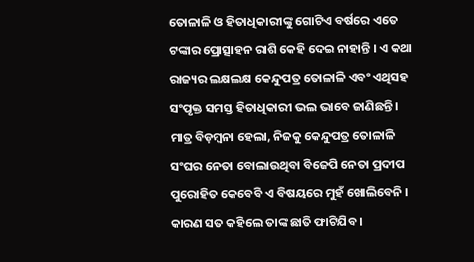ତୋଳାଳି ଓ ହିତାଧିକାରୀଙ୍କୁ ଗୋଟିଏ ବର୍ଷରେ ଏତେ ଟଙ୍କାର ପ୍ରୋତ୍ସାହନ ରାଶି କେହି ଦେଇ ନାହାନ୍ତି । ଏ କଥା ରାଜ୍ୟର ଲକ୍ଷଲକ୍ଷ କେନ୍ଦୁପତ୍ର ତୋଳାଳି ଏବଂ ଏଥିସହ ସଂପୃକ୍ତ ସମସ୍ତ ହିତାଧିକାରୀ ଭଲ ଭାବେ ଜାଣିଛନ୍ତି । ମାତ୍ର ବିଡ଼ମ୍ବନା ହେଲା, ନିଜକୁ କେନ୍ଦୁପତ୍ର ତୋଳାଳି ସଂଘର ନେତା ବୋଲାଉଥିବା ବିଜେପି ନେତା ପ୍ରଦୀପ ପୁରୋହିତ କେବେବି ଏ ବିଷୟରେ ମୁହଁ ଖୋଲିବେନି । କାରଣ ସତ କହିଲେ ତାଙ୍କ ଛାତି ଫାଟିଯିବ ।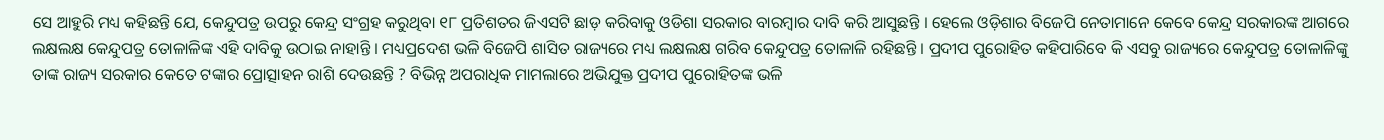ସେ ଆହୁରି ମଧ୍ୟ କହିଛନ୍ତି ଯେ, କେନ୍ଦୁପତ୍ର ଉପରୁ କେନ୍ଦ୍ର ସଂଗ୍ରହ କରୁଥିବା ୧୮ ପ୍ରତିଶତର ଜିଏସଟି ଛାଡ଼ କରିବାକୁ ଓଡିଶା ସରକାର ବାରମ୍ବାର ଦାବି କରି ଆସୁଛନ୍ତି । ହେଲେ ଓଡ଼ିଶାର ବିଜେପି ନେତାମାନେ କେବେ କେନ୍ଦ୍ର ସରକାରଙ୍କ ଆଗରେ ଲକ୍ଷଲକ୍ଷ କେନ୍ଦୁପତ୍ର ତୋଳାଳିଙ୍କ ଏହି ଦାବିକୁ ଉଠାଇ ନାହାନ୍ତି । ମଧ୍ୟପ୍ରଦେଶ ଭଳି ବିଜେପି ଶାସିତ ରାଜ୍ୟରେ ମଧ୍ୟ ଲକ୍ଷଲକ୍ଷ ଗରିବ କେନ୍ଦୁପତ୍ର ତୋଳାଳି ରହିଛନ୍ତି । ପ୍ରଦୀପ ପୁରୋହିତ କହିପାରିବେ କି ଏସବୁ ରାଜ୍ୟରେ କେନ୍ଦୁପତ୍ର ତୋଳାଳିଙ୍କୁ ତାଙ୍କ ରାଜ୍ୟ ସରକାର କେତେ ଟଙ୍କାର ପ୍ରୋତ୍ସାହନ ରାଶି ଦେଉଛନ୍ତି ? ବିଭିନ୍ନ ଅପରାଧିକ ମାମଲାରେ ଅଭିଯୁକ୍ତ ପ୍ରଦୀପ ପୁରୋହିତଙ୍କ ଭଳି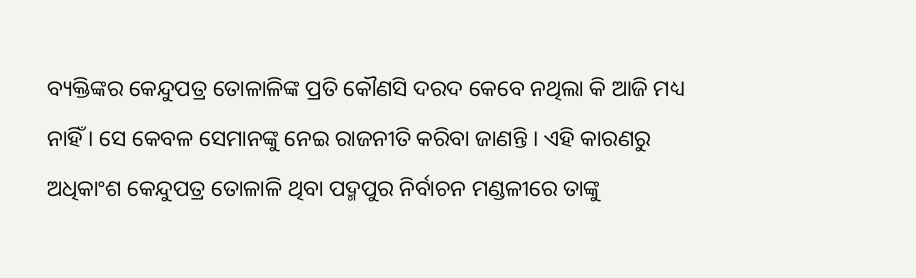ବ୍ୟକ୍ତିଙ୍କର କେନ୍ଦୁପତ୍ର ତୋଳାଳିଙ୍କ ପ୍ରତି କୌଣସି ଦରଦ କେବେ ନଥିଲା କି ଆଜି ମଧ୍ୟ ନାହିଁ । ସେ କେବଳ ସେମାନଙ୍କୁ ନେଇ ରାଜନୀତି କରିବା ଜାଣନ୍ତି । ଏହି କାରଣରୁ ଅଧିକାଂଶ କେନ୍ଦୁପତ୍ର ତୋଳାଳି ଥିବା ପଦ୍ମପୁର ନିର୍ବାଚନ ମଣ୍ଡଳୀରେ ତାଙ୍କୁ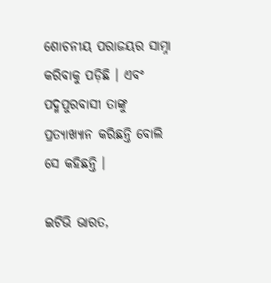ଶୋଚନୀୟ ପରାଜୟର ସାମ୍ନା କରିବାକୁ ପଡ଼ିଛି । ଏବଂ ପଦ୍ମପୁରବାସୀ ତାଙ୍କୁ ପ୍ରତ୍ୟାଖ୍ୟାନ କରିଛନ୍ତି ବୋଲି ସେ କହିଛନ୍ତି ।

ଇଟିଭି ଭାରତ,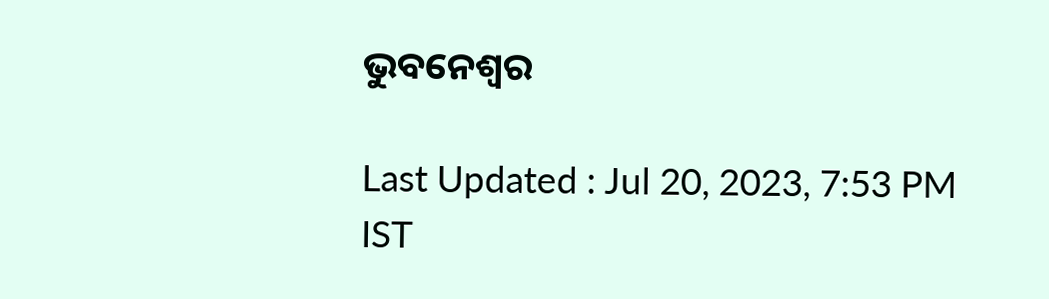ଭୁବନେଶ୍ବର

Last Updated : Jul 20, 2023, 7:53 PM IST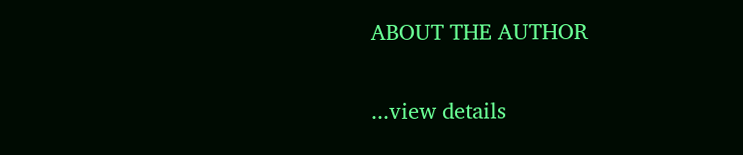ABOUT THE AUTHOR

...view details